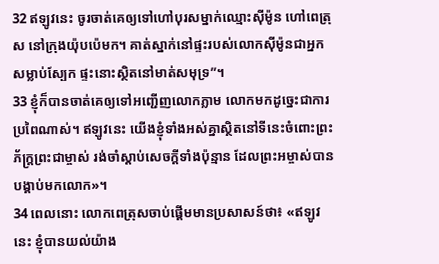32 ឥឡូវនេះ ចូរចាត់គេឲ្យទៅហៅបុរសម្នាក់ឈ្មោះស៊ីម៉ូន ហៅពេត្រុស នៅក្រុងយ៉ុបប៉េមក។ គាត់ស្នាក់នៅផ្ទះរបស់លោកស៊ីម៉ូនជាអ្នកសម្លាប់ស្បែក ផ្ទះនោះស្ថិតនៅមាត់សមុទ្រ”។
33 ខ្ញុំក៏បានចាត់គេឲ្យទៅអញ្ជើញលោកភ្លាម លោកមកដូច្នេះជាការប្រពៃណាស់។ ឥឡូវនេះ យើងខ្ញុំទាំងអស់គ្នាស្ថិតនៅទីនេះចំពោះព្រះភ័ក្ត្រព្រះជាម្ចាស់ រង់ចាំស្ដាប់សេចក្ដីទាំងប៉ុន្មាន ដែលព្រះអម្ចាស់បានបង្គាប់មកលោក»។
34 ពេលនោះ លោកពេត្រុសចាប់ផ្ដើមមានប្រសាសន៍ថា៖ «ឥឡូវនេះ ខ្ញុំបានយល់យ៉ាង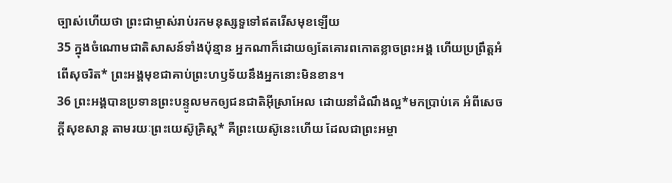ច្បាស់ហើយថា ព្រះជាម្ចាស់រាប់រកមនុស្សទួទៅឥតរើសមុខឡើយ
35 ក្នុងចំណោមជាតិសាសន៍ទាំងប៉ុន្មាន អ្នកណាក៏ដោយឲ្យតែគោរពកោតខ្លាចព្រះអង្គ ហើយប្រព្រឹត្តអំពើសុចរិត* ព្រះអង្គមុខជាគាប់ព្រះហឫទ័យនឹងអ្នកនោះមិនខាន។
36 ព្រះអង្គបានប្រទានព្រះបន្ទូលមកឲ្យជនជាតិអ៊ីស្រាអែល ដោយនាំដំណឹងល្អ*មកប្រាប់គេ អំពីសេចក្ដីសុខសាន្ត តាមរយៈព្រះយេស៊ូគ្រិស្ដ* គឺព្រះយេស៊ូនេះហើយ ដែលជាព្រះអម្ចា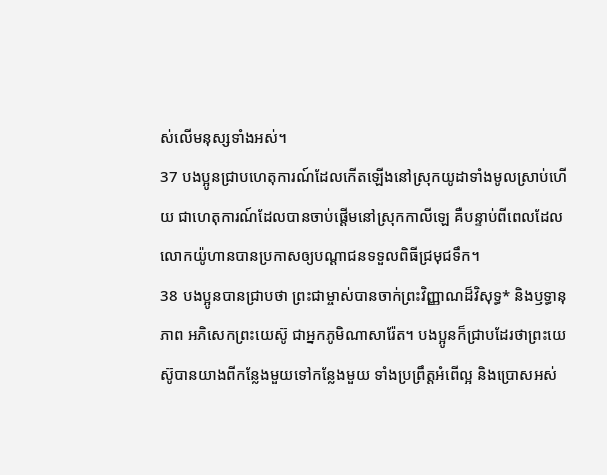ស់លើមនុស្សទាំងអស់។
37 បងប្អូនជ្រាបហេតុការណ៍ដែលកើតឡើងនៅស្រុកយូដាទាំងមូលស្រាប់ហើយ ជាហេតុការណ៍ដែលបានចាប់ផ្ដើមនៅស្រុកកាលីឡេ គឺបន្ទាប់ពីពេលដែលលោកយ៉ូហានបានប្រកាសឲ្យបណ្ដាជនទទួលពិធីជ្រមុជទឹក។
38 បងប្អូនបានជ្រាបថា ព្រះជាម្ចាស់បានចាក់ព្រះវិញ្ញាណដ៏វិសុទ្ធ* និងឫទ្ធានុភាព អភិសេកព្រះយេស៊ូ ជាអ្នកភូមិណាសារ៉ែត។ បងប្អូនក៏ជ្រាបដែរថាព្រះយេស៊ូបានយាងពីកន្លែងមួយទៅកន្លែងមួយ ទាំងប្រព្រឹត្តអំពើល្អ និងប្រោសអស់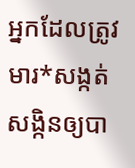អ្នកដែលត្រូវមារ*សង្កត់សង្កិនឲ្យបា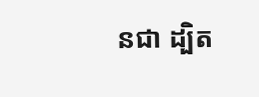នជា ដ្បិត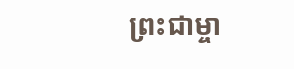ព្រះជាម្ចា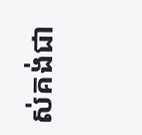ស់គង់ជា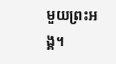មួយព្រះអង្គ។